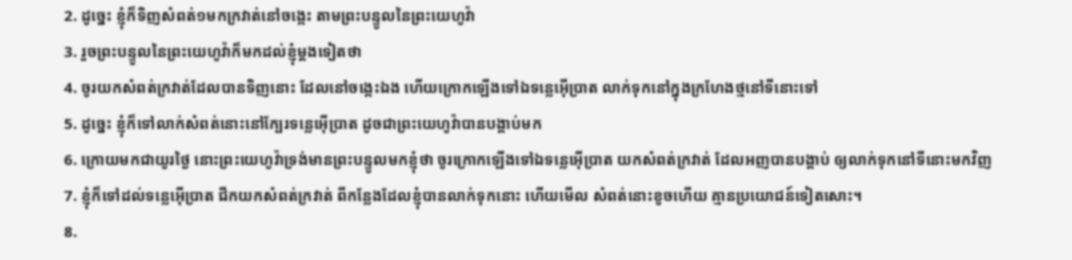2. ដូច្នេះ ខ្ញុំក៏ទិញសំពត់១មកក្រវាត់នៅចង្កេះ តាមព្រះបន្ទូលនៃព្រះយេហូវ៉ា
3. រួចព្រះបន្ទូលនៃព្រះយេហូវ៉ាក៏មកដល់ខ្ញុំម្តងទៀតថា
4. ចូរយកសំពត់ក្រវាត់ដែលបានទិញនោះ ដែលនៅចង្កេះឯង ហើយក្រោកឡើងទៅឯទន្លេអ៊ើប្រាត លាក់ទុកនៅក្នុងក្រហែងថ្មនៅទីនោះទៅ
5. ដូច្នេះ ខ្ញុំក៏ទៅលាក់សំពត់នោះនៅក្បែរទន្លេអ៊ើប្រាត ដូចជាព្រះយេហូវ៉ាបានបង្គាប់មក
6. ក្រោយមកជាយូរថ្ងៃ នោះព្រះយេហូវ៉ាទ្រង់មានព្រះបន្ទូលមកខ្ញុំថា ចូរក្រោកឡើងទៅឯទន្លេអ៊ើប្រាត យកសំពត់ក្រវាត់ ដែលអញបានបង្គាប់ ឲ្យលាក់ទុកនៅទីនោះមកវិញ
7. ខ្ញុំក៏ទៅដល់ទន្លេអ៊ើប្រាត ជីកយកសំពត់ក្រវាត់ ពីកន្លែងដែលខ្ញុំបានលាក់ទុកនោះ ហើយមើល សំពត់នោះខូចហើយ គ្មានប្រយោជន៍ទៀតសោះ។
8.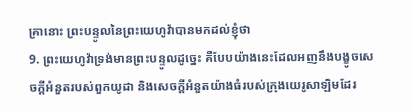គ្រានោះ ព្រះបន្ទូលនៃព្រះយេហូវ៉ាបានមកដល់ខ្ញុំថា
9. ព្រះយេហូវ៉ាទ្រង់មានព្រះបន្ទូលដូច្នេះ គឺបែបយ៉ាងនេះដែលអញនឹងបង្ខូចសេចក្តីអំនួតរបស់ពួកយូដា និងសេចក្តីអំនួតយ៉ាងធំរបស់ក្រុងយេរូសាឡិមដែរ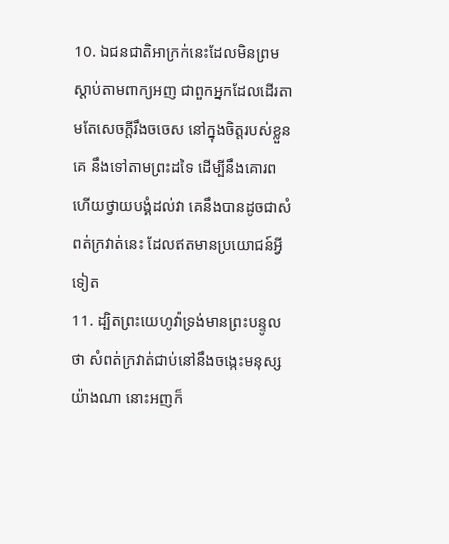10. ឯជនជាតិអាក្រក់នេះដែលមិនព្រមស្តាប់តាមពាក្យអញ ជាពួកអ្នកដែលដើរតាមតែសេចក្តីរឹងចចេស នៅក្នុងចិត្តរបស់ខ្លួនគេ នឹងទៅតាមព្រះដទៃ ដើម្បីនឹងគោរព ហើយថ្វាយបង្គំដល់វា គេនឹងបានដូចជាសំពត់ក្រវាត់នេះ ដែលឥតមានប្រយោជន៍អ្វីទៀត
11. ដ្បិតព្រះយេហូវ៉ាទ្រង់មានព្រះបន្ទូលថា សំពត់ក្រវាត់ជាប់នៅនឹងចង្កេះមនុស្សយ៉ាងណា នោះអញក៏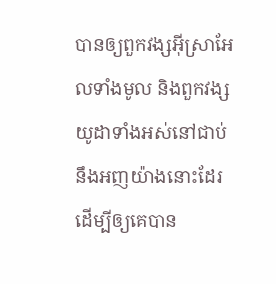បានឲ្យពួកវង្សអ៊ីស្រាអែលទាំងមូល និងពួកវង្សយូដាទាំងអស់នៅជាប់នឹងអញយ៉ាងនោះដែរ ដើម្បីឲ្យគេបាន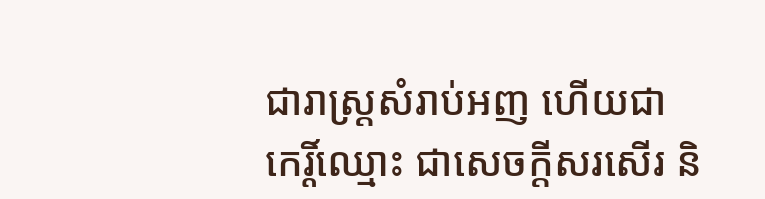ជារាស្ត្រសំរាប់អញ ហើយជាកេរ្តិ៍ឈ្មោះ ជាសេចក្តីសរសើរ និ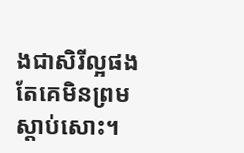ងជាសិរីល្អផង តែគេមិនព្រមស្តាប់សោះ។